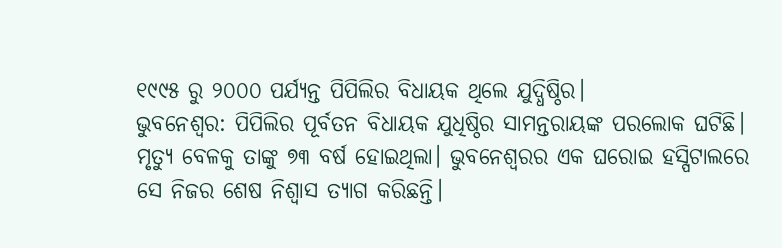୧୯୯୫ ରୁ ୨୦୦୦ ପର୍ଯ୍ୟନ୍ତ ପିପିଲିର ବିଧାୟକ ଥିଲେ ଯୁଦ୍ଧିଷ୍ଠିର।
ଭୁବନେଶ୍ବର: ପିପିଲିର ପୂର୍ବତନ ବିଧାୟକ ଯୁଧିଷ୍ଠିର ସାମନ୍ତରାୟଙ୍କ ପରଲୋକ ଘଟିଛି। ମୃତ୍ୟୁ ବେଳକୁ ତାଙ୍କୁ ୭୩ ବର୍ଷ ହୋଇଥିଲା। ଭୁବନେଶ୍ୱରର ଏକ ଘରୋଇ ହସ୍ପିଟାଲରେ ସେ ନିଜର ଶେଷ ନିଶ୍ୱାସ ତ୍ୟାଗ କରିଛନ୍ତି।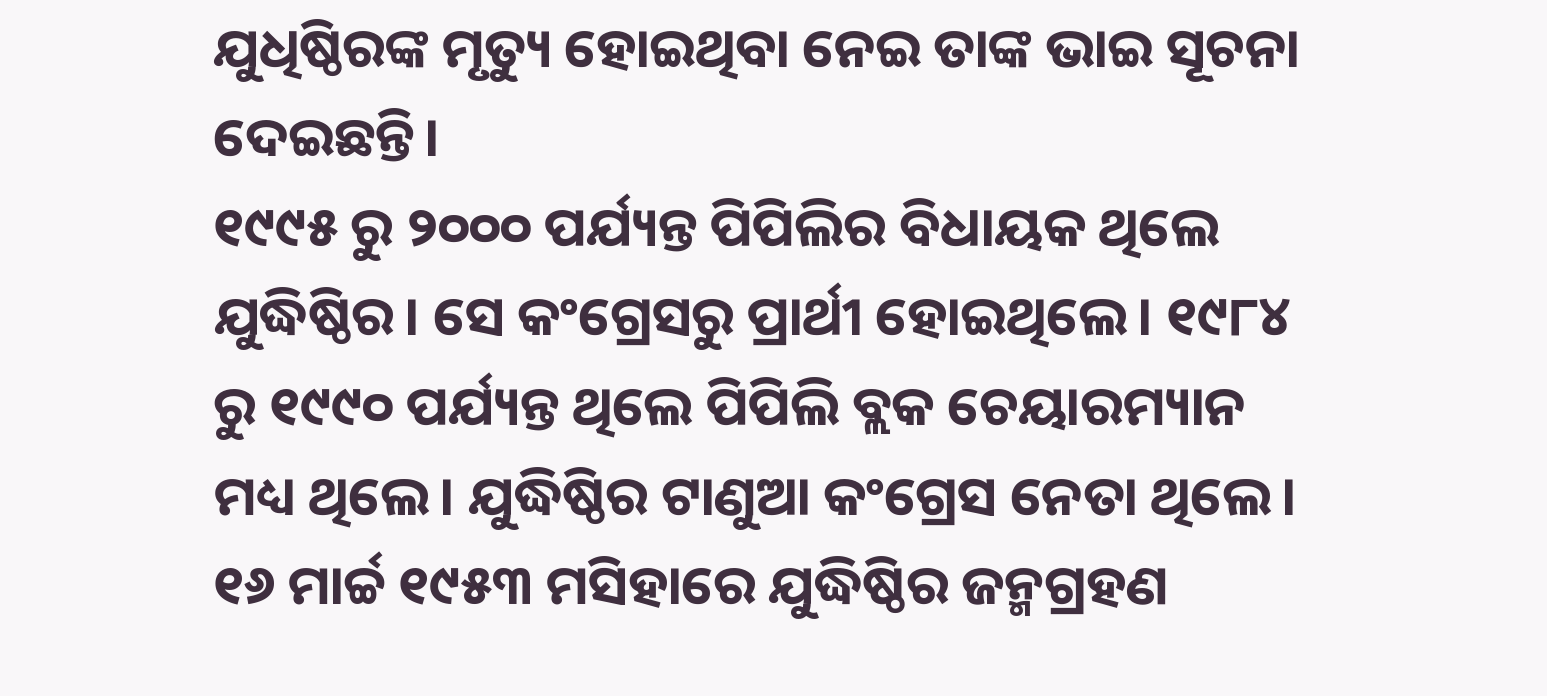ଯୁଧିଷ୍ଠିରଙ୍କ ମୃତ୍ୟୁ ହୋଇଥିବା ନେଇ ତାଙ୍କ ଭାଇ ସୂଚନା ଦେଇଛନ୍ତି।
୧୯୯୫ ରୁ ୨୦୦୦ ପର୍ଯ୍ୟନ୍ତ ପିପିଲିର ବିଧାୟକ ଥିଲେ ଯୁଦ୍ଧିଷ୍ଠିର। ସେ କଂଗ୍ରେସରୁ ପ୍ରାର୍ଥୀ ହୋଇଥିଲେ। ୧୯୮୪ ରୁ ୧୯୯୦ ପର୍ଯ୍ୟନ୍ତ ଥିଲେ ପିପିଲି ବ୍ଲକ ଚେୟାରମ୍ୟାନ ମଧ୍ୟ ଥିଲେ। ଯୁଦ୍ଧିଷ୍ଠିର ଟାଣୁଆ କଂଗ୍ରେସ ନେତା ଥିଲେ।
୧୬ ମାର୍ଚ୍ଚ ୧୯୫୩ ମସିହାରେ ଯୁଦ୍ଧିଷ୍ଠିର ଜନ୍ମଗ୍ରହଣ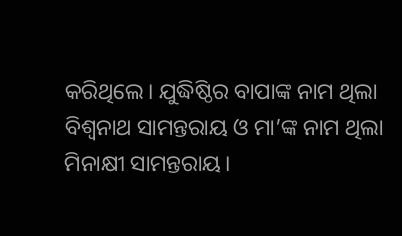କରିଥିଲେ। ଯୁଦ୍ଧିଷ୍ଠିର ବାପାଙ୍କ ନାମ ଥିଲା ବିଶ୍ୱନାଥ ସାମନ୍ତରାୟ ଓ ମା’ଙ୍କ ନାମ ଥିଲା ମିନାକ୍ଷୀ ସାମନ୍ତରାୟ।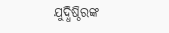ଯୁଦ୍ଧିଷ୍ଠିରଙ୍କ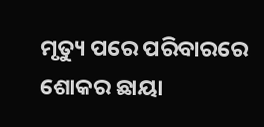ମୃତ୍ୟୁ ପରେ ପରିବାରରେ ଶୋକର ଛାୟା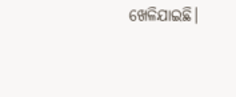ଖେଳିଯାଇଛି।